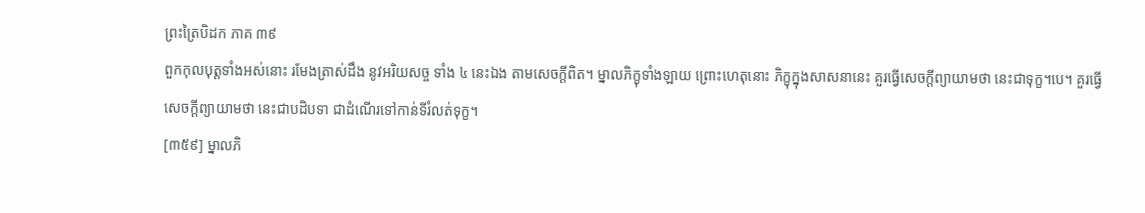ព្រះត្រៃបិដក ភាគ ៣៩
ពួកកុលបុត្តទាំងអស់នោះ រមែងត្រាស់ដឹង នូវអរិយសច្ច ទាំង ៤ នេះឯង តាមសេចក្ដីពិត។ ម្នាលភិក្ខុទាំងឡាយ ព្រោះហេតុនោះ ភិក្ខុក្នុងសាសនានេះ គួរធ្វើសេចក្ដីព្យាយាមថា នេះជាទុក្ខ។បេ។ គួរធ្វើសេចក្ដីព្យាយាមថា នេះជាបដិបទា ជាដំណើរទៅកាន់ទីរំលត់ទុក្ខ។
[៣៥៩] ម្នាលភិ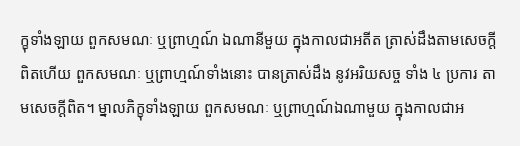ក្ខុទាំងឡាយ ពួកសមណៈ ឬព្រាហ្មណ៍ ឯណានីមួយ ក្នុងកាលជាអតីត ត្រាស់ដឹងតាមសេចក្ដីពិតហើយ ពួកសមណៈ ឬព្រាហ្មណ៍ទាំងនោះ បានត្រាស់ដឹង នូវអរិយសច្ច ទាំង ៤ ប្រការ តាមសេចក្ដីពិត។ ម្នាលភិក្ខុទាំងឡាយ ពួកសមណៈ ឬព្រាហ្មណ៍ឯណាមួយ ក្នុងកាលជាអ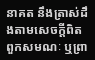នាគត នឹងត្រាស់ដឹងតាមសេចក្ដីពិត ពួកសមណៈ ឬព្រា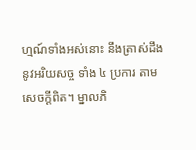ហ្មណ៍ទាំងអស់នោះ នឹងត្រាស់ដឹង នូវអរិយសច្ច ទាំង ៤ ប្រការ តាមសេចក្ដីពិត។ ម្នាលភិ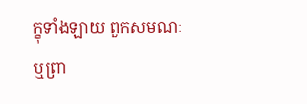ក្ខុទាំងឡាយ ពួកសមណៈ ឬព្រា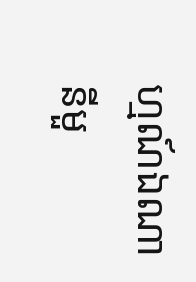ហ្មណ៍ឯណានីមួ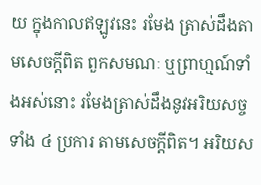យ ក្នុងកាលឥឡូវនេះ រមែង ត្រាស់ដឹងតាមសេចក្ដីពិត ពួកសមណៈ ឬព្រាហ្មណ៍ទាំងអស់នោះ រមែងត្រាស់ដឹងនូវអរិយសច្ច ទាំង ៤ ប្រការ តាមសេចក្ដីពិត។ អរិយស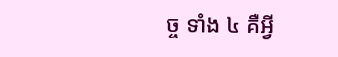ច្ច ទាំង ៤ គឺអ្វី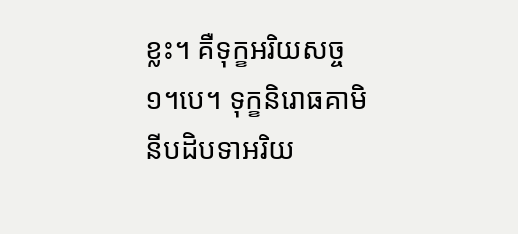ខ្លះ។ គឺទុក្ខអរិយសច្ច ១។បេ។ ទុក្ខនិរោធគាមិនីបដិបទាអរិយ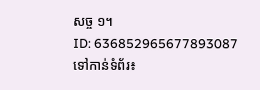សច្ច ១។
ID: 636852965677893087
ទៅកាន់ទំព័រ៖